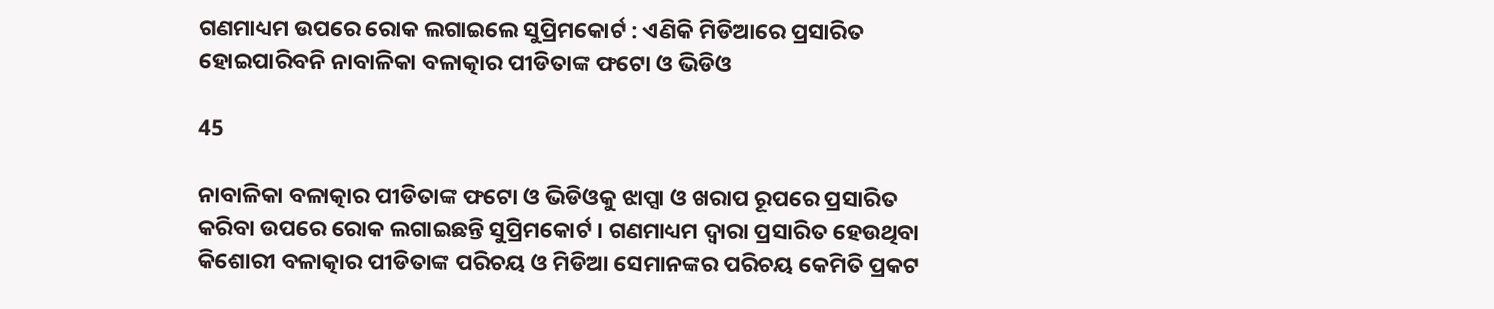ଗଣମାଧ୍ୟମ ଉପରେ ରୋକ ଲଗାଇଲେ ସୁପ୍ରିମକୋର୍ଟ : ଏଣିକି ମିଡିଆରେ ପ୍ରସାରିତ ହୋଇପାରିବନି ନାବାଳିକା ବଳାତ୍କାର ପୀଡିତାଙ୍କ ଫଟୋ ଓ ଭିଡିଓ

45

ନାବାଳିକା ବଳାତ୍କାର ପୀଡିତାଙ୍କ ଫଟୋ ଓ ଭିଡିଓକୁ ଝାପ୍ସା ଓ ଖରାପ ରୂପରେ ପ୍ରସାରିତ କରିବା ଉପରେ ରୋକ ଲଗାଇଛନ୍ତି ସୁପ୍ରିମକୋର୍ଟ । ଗଣମାଧ୍ୟମ ଦ୍ୱାରା ପ୍ରସାରିତ ହେଉଥିବା କିଶୋରୀ ବଳାତ୍କାର ପୀଡିତାଙ୍କ ପରିଚୟ ଓ ମିଡିଆ ସେମାନଙ୍କର ପରିଚୟ କେମିତି ପ୍ରକଟ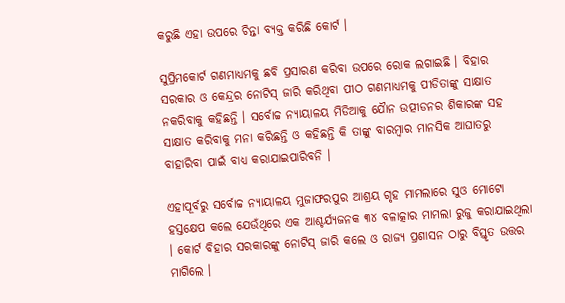କରୁଛି ଏହା ଉପରେ ଚିନ୍ତା ବ୍ୟକ୍ତ କରିଛି କୋର୍ଟ ।

ସୁପ୍ରିମକୋର୍ଟ ଗଣମାଧ୍ୟମକୁ ଛବି ପ୍ରସାରଣ କରିବା ଉପରେ ରୋକ ଲଗାଇଛି । ବିହାର ସରକାର ଓ କେନ୍ଦ୍ରର ନୋଟିସ୍ ଜାରି କରିଥିବା ପୀଠ ଗଣମାଧ୍ୟମକୁ ପୀଡିତାଙ୍କୁ ସାକ୍ଷାତ ନକରିବାକୁ କହିଛନ୍ତି । ସର୍ବୋଚ୍ଚ ନ୍ୟାୟାଳୟ ମିଡିଆକୁ ଯୈାନ ଉତ୍ପୀଡନର ଶିକାରଙ୍କ ସହ ସାକ୍ଷାତ କରିବାକୁ ମନା କରିଛନ୍ତି ଓ କହିଛନ୍ତି କି ତାଙ୍କୁ ବାରମ୍ବାର ମାନସିକ ଆଘାତରୁ ବାହାରିବା ପାଇଁ ବାଧ୍ୟ କରାଯାଇପାରିବନି ।

ଏହାପୂର୍ବରୁ ସର୍ବୋଚ୍ଚ ନ୍ୟାୟାଳୟ ମୁଜାଫରପୁର ଆଶ୍ରୟ ଗୃହ ମାମଲାରେ ସୁଓ ମୋଟୋ ହସ୍ତକ୍ଷେପ କଲେ ଯେଉଁଥିରେ ଏକ ଆଶ୍ଚର୍ଯ୍ୟଜନକ ୩୪ ବଳାତ୍କାର ମାମଲା ରୁଜୁ କରାଯାଇଥିଲା । କୋର୍ଟ ବିହାର ସରକାରଙ୍କୁ ନୋଟିସ୍ ଜାରି କଲେ ଓ ରାଜ୍ୟ ପ୍ରଶାସନ ଠାରୁ ବିସ୍ତୃତ ଉତ୍ତର ମାଗିଲେ ।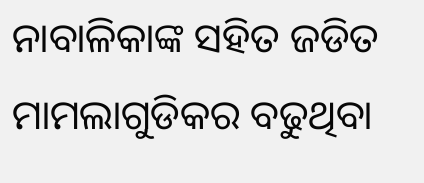ନାବାଳିକାଙ୍କ ସହିତ ଜଡିତ ମାମଲାଗୁଡିକର ବଢୁଥିବା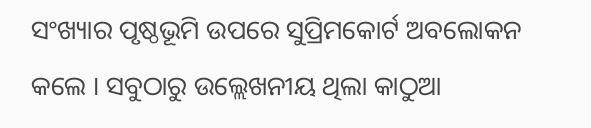ସଂଖ୍ୟାର ପୃଷ୍ଠଭୂମି ଉପରେ ସୁପ୍ରିମକୋର୍ଟ ଅବଲୋକନ କଲେ । ସବୁଠାରୁ ଉଲ୍ଲେଖନୀୟ ଥିଲା କାଠୁଆ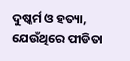ଦୁଷ୍କର୍ମ ଓ ହତ୍ୟା, ଯେଉଁଥିରେ ପୀଡିତା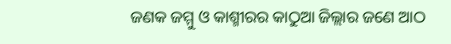ଜଣକ ଜମ୍ମୁ ଓ କାଶ୍ମୀରର କାଠୁଆ ଜିଲ୍ଲାର ଜଣେ ଆଠ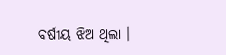ବର୍ଷୀୟ ଝିଅ ଥିଲା ।